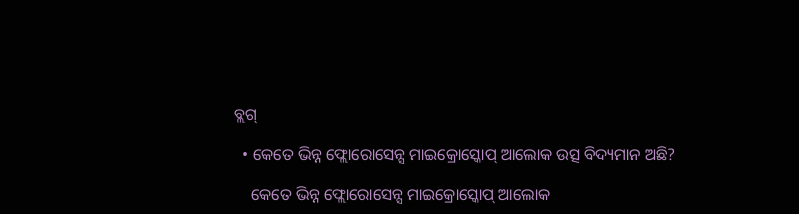ବ୍ଲଗ୍

  • କେତେ ଭିନ୍ନ ଫ୍ଲୋରୋସେନ୍ସ ମାଇକ୍ରୋସ୍କୋପ୍ ଆଲୋକ ଉତ୍ସ ବିଦ୍ୟମାନ ଅଛି?

    କେତେ ଭିନ୍ନ ଫ୍ଲୋରୋସେନ୍ସ ମାଇକ୍ରୋସ୍କୋପ୍ ଆଲୋକ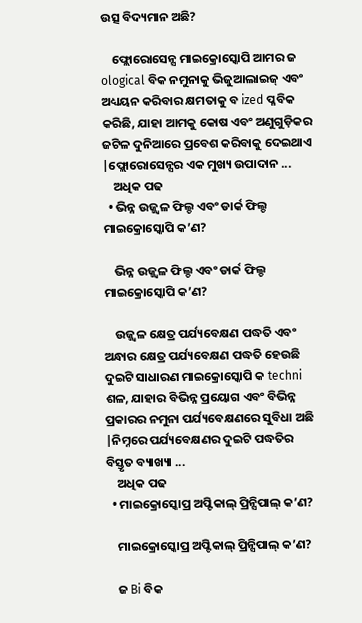ଉତ୍ସ ବିଦ୍ୟମାନ ଅଛି?

    ଫ୍ଲୋରୋସେନ୍ସ ମାଇକ୍ରୋସ୍କୋପି ଆମର ଜ ological ବିକ ନମୁନାକୁ ଭିଜୁଆଲାଇଜ୍ ଏବଂ ଅଧ୍ୟୟନ କରିବାର କ୍ଷମତାକୁ ବ ized ପ୍ଳବିକ କରିଛି, ଯାହା ଆମକୁ କୋଷ ଏବଂ ଅଣୁଗୁଡ଼ିକର ଜଟିଳ ଦୁନିଆରେ ପ୍ରବେଶ କରିବାକୁ ଦେଇଥାଏ |ଫ୍ଲୋରୋସେନ୍ସର ଏକ ମୁଖ୍ୟ ଉପାଦାନ ...
    ଅଧିକ ପଢ
  • ଭିନ୍ନ ଉଜ୍ଜ୍ୱଳ ଫିଲ୍ଡ ଏବଂ ଡାର୍କ ଫିଲ୍ଡ ମାଇକ୍ରୋସ୍କୋପି କ’ଣ?

    ଭିନ୍ନ ଉଜ୍ଜ୍ୱଳ ଫିଲ୍ଡ ଏବଂ ଡାର୍କ ଫିଲ୍ଡ ମାଇକ୍ରୋସ୍କୋପି କ’ଣ?

    ଉଜ୍ଜ୍ୱଳ କ୍ଷେତ୍ର ପର୍ଯ୍ୟବେକ୍ଷଣ ପଦ୍ଧତି ଏବଂ ଅନ୍ଧାର କ୍ଷେତ୍ର ପର୍ଯ୍ୟବେକ୍ଷଣ ପଦ୍ଧତି ହେଉଛି ଦୁଇଟି ସାଧାରଣ ମାଇକ୍ରୋସ୍କୋପି କ techni ଶଳ, ଯାହାର ବିଭିନ୍ନ ପ୍ରୟୋଗ ଏବଂ ବିଭିନ୍ନ ପ୍ରକାରର ନମୁନା ପର୍ଯ୍ୟବେକ୍ଷଣରେ ସୁବିଧା ଅଛି |ନିମ୍ନରେ ପର୍ଯ୍ୟବେକ୍ଷଣର ଦୁଇଟି ପଦ୍ଧତିର ବିସ୍ତୃତ ବ୍ୟାଖ୍ୟା ...
    ଅଧିକ ପଢ
  • ମାଇକ୍ରୋସ୍କୋପ୍ର ଅପ୍ଟିକାଲ୍ ପ୍ରିନ୍ସିପାଲ୍ କ’ଣ?

    ମାଇକ୍ରୋସ୍କୋପ୍ର ଅପ୍ଟିକାଲ୍ ପ୍ରିନ୍ସିପାଲ୍ କ’ଣ?

    ଜ Bi ବିକ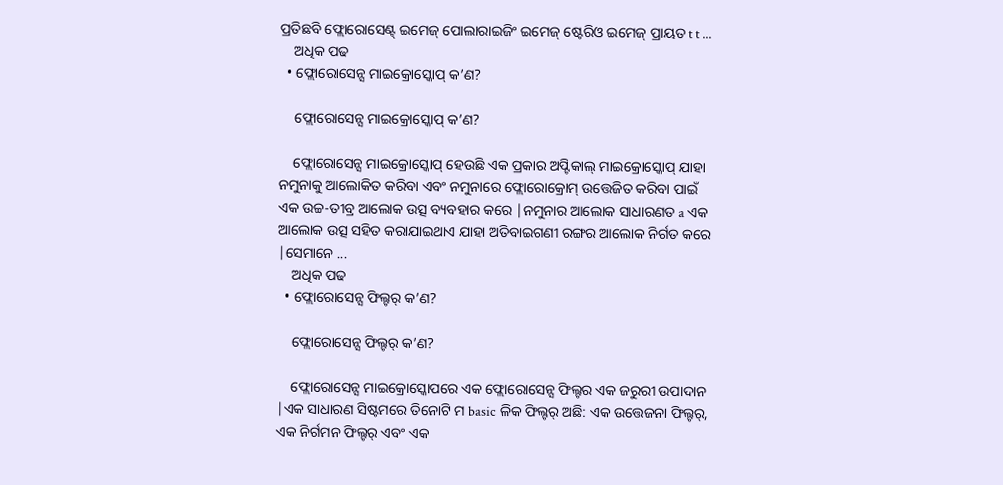ପ୍ରତିଛବି ଫ୍ଲୋରୋସେଣ୍ଟ୍ ଇମେଜ୍ ପୋଲାରାଇଜିଂ ଇମେଜ୍ ଷ୍ଟେରିଓ ଇମେଜ୍ ପ୍ରାୟତ t t ...
    ଅଧିକ ପଢ
  • ଫ୍ଲୋରୋସେନ୍ସ ମାଇକ୍ରୋସ୍କୋପ୍ କ’ଣ?

    ଫ୍ଲୋରୋସେନ୍ସ ମାଇକ୍ରୋସ୍କୋପ୍ କ’ଣ?

    ଫ୍ଲୋରୋସେନ୍ସ ମାଇକ୍ରୋସ୍କୋପ୍ ହେଉଛି ଏକ ପ୍ରକାର ଅପ୍ଟିକାଲ୍ ମାଇକ୍ରୋସ୍କୋପ୍ ଯାହା ନମୁନାକୁ ଆଲୋକିତ କରିବା ଏବଂ ନମୁନାରେ ଫ୍ଲୋରୋକ୍ରୋମ୍ ଉତ୍ତେଜିତ କରିବା ପାଇଁ ଏକ ଉଚ୍ଚ-ତୀବ୍ର ଆଲୋକ ଉତ୍ସ ବ୍ୟବହାର କରେ |ନମୁନାର ଆଲୋକ ସାଧାରଣତ a ଏକ ଆଲୋକ ଉତ୍ସ ସହିତ କରାଯାଇଥାଏ ଯାହା ଅତିବାଇଗଣୀ ରଙ୍ଗର ଆଲୋକ ନିର୍ଗତ କରେ |ସେମାନେ ...
    ଅଧିକ ପଢ
  • ଫ୍ଲୋରୋସେନ୍ସ ଫିଲ୍ଟର୍ କ’ଣ?

    ଫ୍ଲୋରୋସେନ୍ସ ଫିଲ୍ଟର୍ କ’ଣ?

    ଫ୍ଲୋରୋସେନ୍ସ ମାଇକ୍ରୋସ୍କୋପରେ ଏକ ଫ୍ଲୋରୋସେନ୍ସ ଫିଲ୍ଟର ଏକ ଜରୁରୀ ଉପାଦାନ |ଏକ ସାଧାରଣ ସିଷ୍ଟମରେ ତିନୋଟି ମ basic ଳିକ ଫିଲ୍ଟର୍ ଅଛି: ଏକ ଉତ୍ତେଜନା ଫିଲ୍ଟର୍, ଏକ ନିର୍ଗମନ ଫିଲ୍ଟର୍ ଏବଂ ଏକ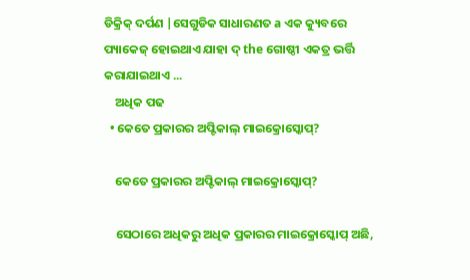ଡିକ୍ରିକ୍ ଦର୍ପଣ |ସେଗୁଡିକ ସାଧାରଣତ a ଏକ କ୍ୟୁବରେ ପ୍ୟାକେଜ୍ ହୋଇଥାଏ ଯାହା ଦ୍ the ଗୋଷ୍ଠୀ ଏକତ୍ର ଭର୍ତ୍ତି କରାଯାଇଥାଏ ...
    ଅଧିକ ପଢ
  • କେତେ ପ୍ରକାରର ଅପ୍ଟିକାଲ୍ ମାଇକ୍ରୋସ୍କୋପ୍?

    କେତେ ପ୍ରକାରର ଅପ୍ଟିକାଲ୍ ମାଇକ୍ରୋସ୍କୋପ୍?

    ସେଠାରେ ଅଧିକରୁ ଅଧିକ ପ୍ରକାରର ମାଇକ୍ରୋସ୍କୋପ୍ ଅଛି,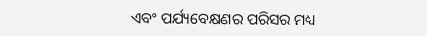ଏବଂ ପର୍ଯ୍ୟବେକ୍ଷଣର ପରିସର ମଧ୍ୟ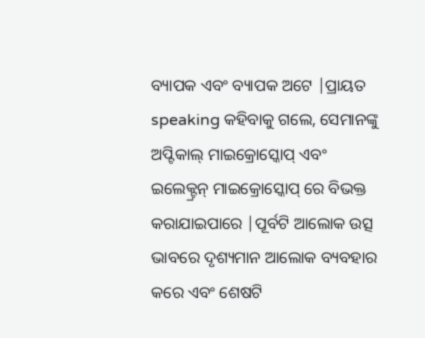ବ୍ୟାପକ ଏବଂ ବ୍ୟାପକ ଅଟେ |ପ୍ରାୟତ speaking କହିବାକୁ ଗଲେ, ସେମାନଙ୍କୁ ଅପ୍ଟିକାଲ୍ ମାଇକ୍ରୋସ୍କୋପ୍ ଏବଂ ଇଲେକ୍ଟ୍ରନ୍ ମାଇକ୍ରୋସ୍କୋପ୍ ରେ ବିଭକ୍ତ କରାଯାଇପାରେ |ପୂର୍ବଟି ଆଲୋକ ଉତ୍ସ ଭାବରେ ଦୃଶ୍ୟମାନ ଆଲୋକ ବ୍ୟବହାର କରେ ଏବଂ ଶେଷଟି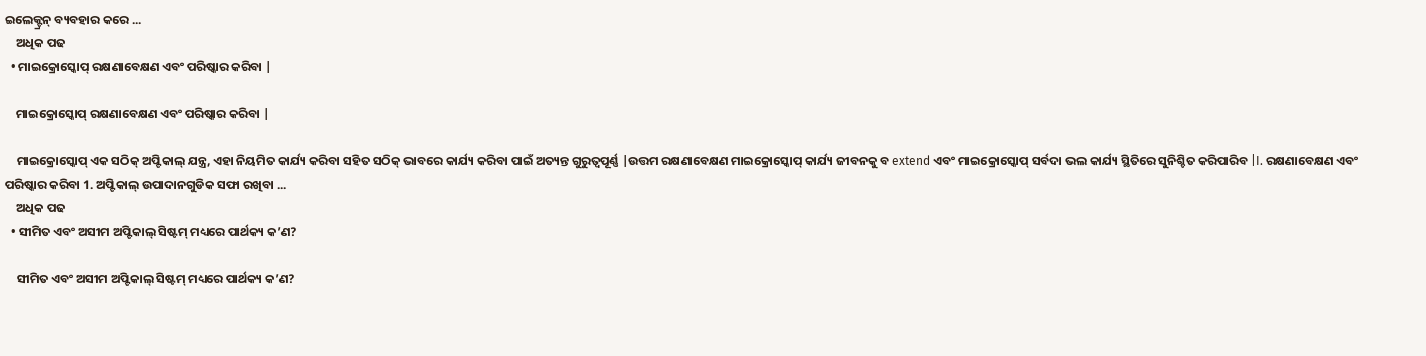ଇଲେକ୍ଟ୍ରନ୍ ବ୍ୟବହାର କରେ ...
    ଅଧିକ ପଢ
  • ମାଇକ୍ରୋସ୍କୋପ୍ ରକ୍ଷଣାବେକ୍ଷଣ ଏବଂ ପରିଷ୍କାର କରିବା |

    ମାଇକ୍ରୋସ୍କୋପ୍ ରକ୍ଷଣାବେକ୍ଷଣ ଏବଂ ପରିଷ୍କାର କରିବା |

    ମାଇକ୍ରୋସ୍କୋପ୍ ଏକ ସଠିକ୍ ଅପ୍ଟିକାଲ୍ ଯନ୍ତ୍ର, ଏହା ନିୟମିତ କାର୍ଯ୍ୟ କରିବା ସହିତ ସଠିକ୍ ଭାବରେ କାର୍ଯ୍ୟ କରିବା ପାଇଁ ଅତ୍ୟନ୍ତ ଗୁରୁତ୍ୱପୂର୍ଣ୍ଣ |ଉତ୍ତମ ରକ୍ଷଣାବେକ୍ଷଣ ମାଇକ୍ରୋସ୍କୋପ୍ କାର୍ଯ୍ୟ ଜୀବନକୁ ବ extend ଏବଂ ମାଇକ୍ରୋସ୍କୋପ୍ ସର୍ବଦା ଭଲ କାର୍ଯ୍ୟ ସ୍ଥିତିରେ ସୁନିଶ୍ଚିତ କରିପାରିବ |I. ରକ୍ଷଣାବେକ୍ଷଣ ଏବଂ ପରିଷ୍କାର କରିବା 1. ଅପ୍ଟିକାଲ୍ ଉପାଦାନଗୁଡିକ ସଫା ରଖିବା ...
    ଅଧିକ ପଢ
  • ସୀମିତ ଏବଂ ଅସୀମ ଅପ୍ଟିକାଲ୍ ସିଷ୍ଟମ୍ ମଧ୍ୟରେ ପାର୍ଥକ୍ୟ କ’ଣ?

    ସୀମିତ ଏବଂ ଅସୀମ ଅପ୍ଟିକାଲ୍ ସିଷ୍ଟମ୍ ମଧ୍ୟରେ ପାର୍ଥକ୍ୟ କ’ଣ?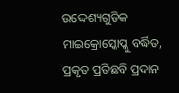ଉଦ୍ଦେଶ୍ୟଗୁଡିକ ମାଇକ୍ରୋସ୍କୋପ୍କୁ ବର୍ଦ୍ଧିତ, ପ୍ରକୃତ ପ୍ରତିଛବି ପ୍ରଦାନ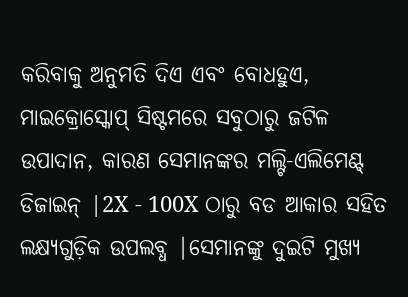କରିବାକୁ ଅନୁମତି ଦିଏ ଏବଂ ବୋଧହୁଏ, ମାଇକ୍ରୋସ୍କୋପ୍ ସିଷ୍ଟମରେ ସବୁଠାରୁ ଜଟିଳ ଉପାଦାନ, କାରଣ ସେମାନଙ୍କର ମଲ୍ଟି-ଏଲିମେଣ୍ଟ୍ ଡିଜାଇନ୍ |2X - 100X ଠାରୁ ବଡ ଆକାର ସହିତ ଲକ୍ଷ୍ୟଗୁଡ଼ିକ ଉପଲବ୍ଧ |ସେମାନଙ୍କୁ ଦୁଇଟି ମୁଖ୍ୟ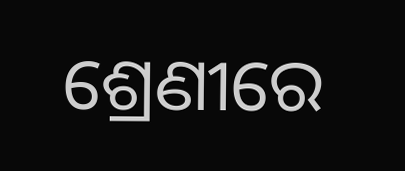ଶ୍ରେଣୀରେ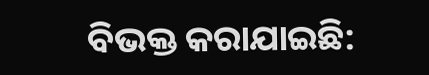ବିଭକ୍ତ କରାଯାଇଛି: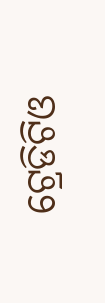ଟ୍ରେଡିଟିଓ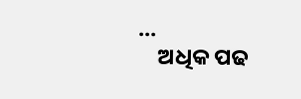...
    ଅଧିକ ପଢ